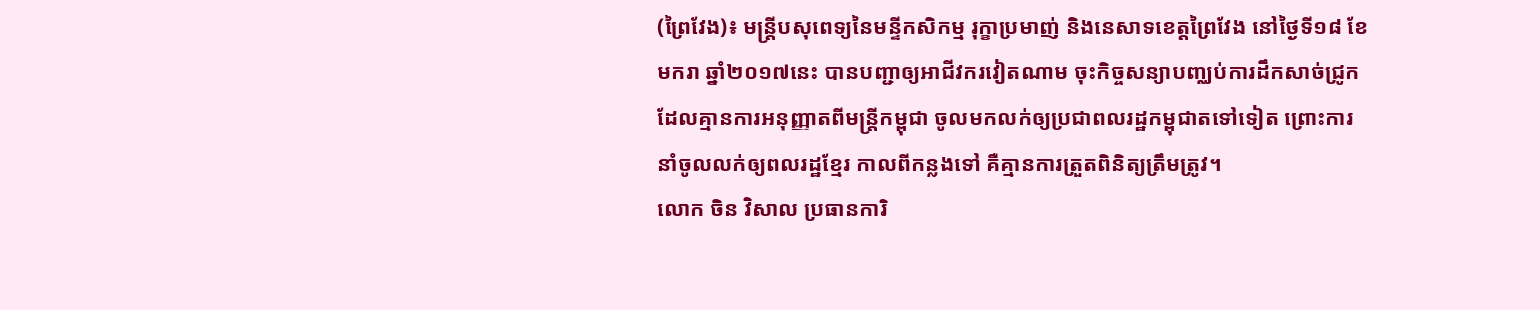(ព្រៃវែង)៖ មន្ត្រីបសុពេទ្យនៃមន្ទីកសិកម្ម រុក្ខាប្រមាញ់ និងនេសាទខេត្តព្រៃវែង នៅថ្ងៃទី១៨ ខែមករា ឆ្នាំ២០១៧នេះ បានបញ្ជាឲ្យអាជីវករវៀតណាម ចុះកិច្ចសន្យាបញ្ឈប់ការដឹកសាច់ជ្រូក ដែលគ្មានការអនុញ្ញាតពីមន្រ្តីកម្ពុជា ចូលមកលក់ឲ្យប្រជាពលរដ្ឋកម្ពុជាតទៅទៀត ព្រោះការនាំចូលលក់ឲ្យពលរដ្ឋខ្មែរ កាលពីកន្លងទៅ គឺគ្មានការត្រួតពិនិត្យត្រឹមត្រូវ។
លោក ចិន វិសាល ប្រធានការិ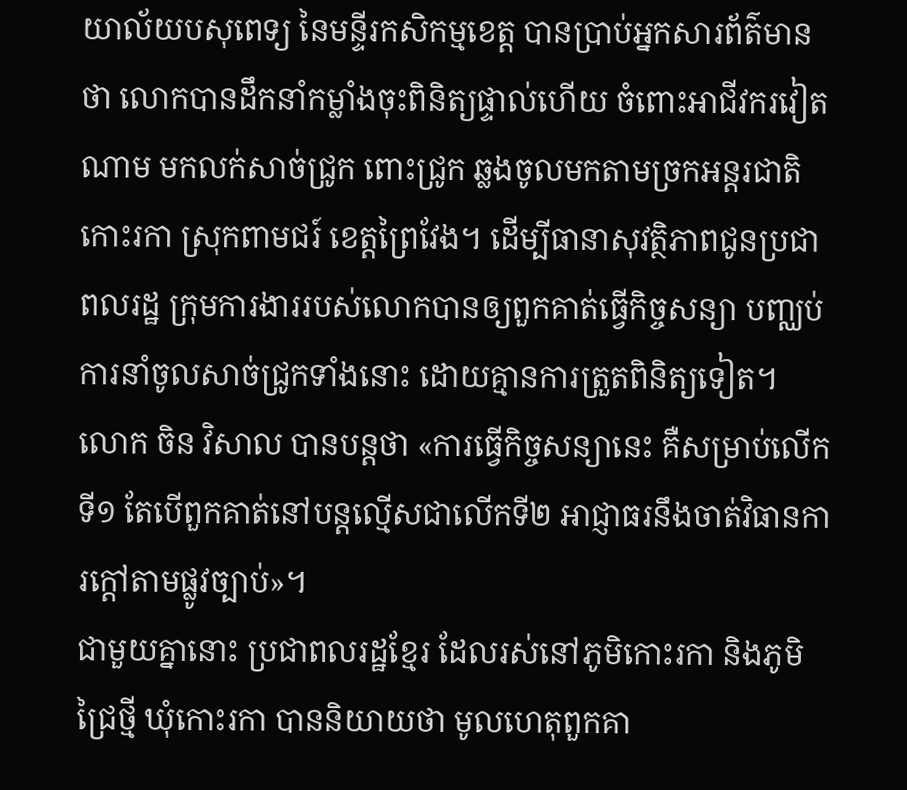យាល័យបសុពេទ្យ នៃមន្ទីរកសិកម្មខេត្ត បានប្រាប់អ្នកសារព័ត៌មានថា លោកបានដឹកនាំកម្លាំងចុះពិនិត្យផ្ទាល់ហើយ ចំពោះអាជីវករវៀតណាម មកលក់សាច់ជ្រូក ពោះជ្រូក ឆ្លងចូលមកតាមច្រកអន្តរជាតិកោះរកា ស្រុកពាមជរ៍ ខេត្តព្រៃវែង។ ដើម្បីធានាសុវត្ថិភាពជូនប្រជាពលរដ្ឋ ក្រុមការងាររបស់លោកបានឲ្យពួកគាត់ធ្វើកិច្ចសន្យា បញ្ឈប់ការនាំចូលសាច់ជ្រូកទាំងនោះ ដោយគ្មានការត្រួតពិនិត្យទៀត។
លោក ចិន វិសាល បានបន្តថា «ការធ្វើកិច្ចសន្យានេះ គឺសម្រាប់លើកទី១ តែបើពួកគាត់នៅបន្តល្មើសជាលើកទី២ អាជ្ញាធរនឹងចាត់វិធានការក្ដៅតាមផ្លូវច្បាប់»។
ជាមួយគ្នានោះ ប្រជាពលរដ្ឋខ្មែរ ដែលរស់នៅភូមិកោះរកា និងភូមិជ្រៃថ្មី ឃុំកោះរកា បាននិយាយថា មូលហេតុពួកគា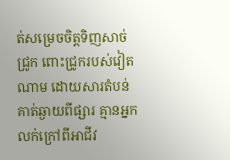ត់សម្រេចចិត្តទិញសាច់ជ្រូក ពោះជ្រូករបស់វៀតណាម ដោយសារតំបន់គាត់ឆ្ងាយពីផ្សារ គ្មានអ្នកលក់ក្រៅពីអាជីវ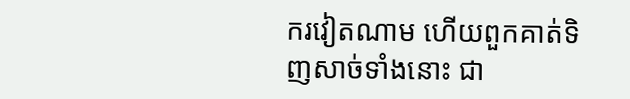ករវៀតណាម ហើយពួកគាត់ទិញសាច់ទាំងនោះ ជា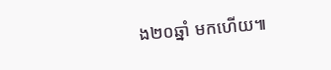ង២០ឆ្នាំ មកហើយ៕